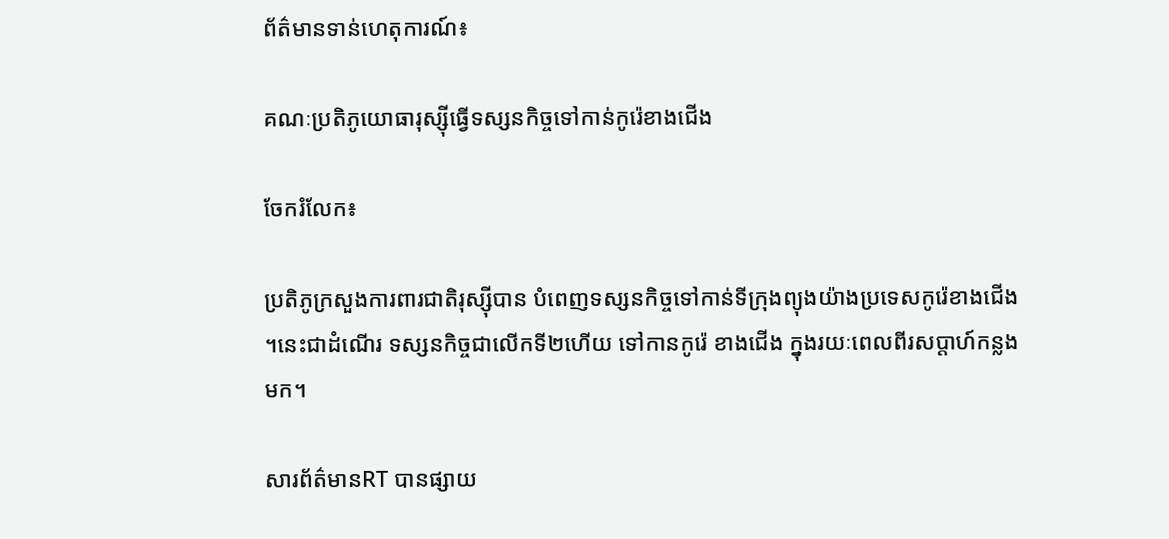ព័ត៌មានទាន់ហេតុការណ៍៖

គណៈប្រតិភូយោធារុស្ស៊ីធ្វើទស្សនកិច្ចទៅកាន់កូរ៉េខាងជើង

ចែករំលែក៖

ប្រតិភូក្រសួងការពារជាតិរុស្ស៊ីបាន បំពេញទស្សនកិច្ចទៅកាន់ទីក្រុងព្យុងយ៉ាងប្រទេសកូរ៉េខាងជើង ។នេះជាដំណើរ ទស្សនកិច្ចជាលើកទី២ហើយ ទៅកានកូរ៉េ ខាងជើង ក្នុងរយៈពេលពីរសប្តាហ៍កន្លង មក។

សារព័ត៌មានRT បានផ្សាយ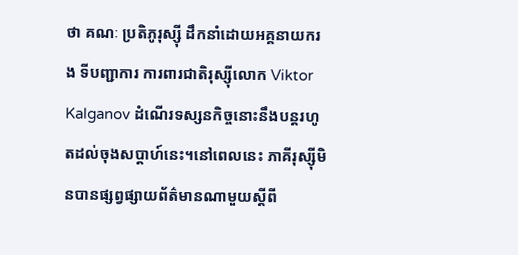ថា គណៈ ប្រតិភូរុស្ស៊ី ដឹកនាំដោយអគ្គនាយករង ទីបញ្ជាការ ការពារជាតិរុស្ស៊ីលោក Viktor Kalganov ដំណើរទស្សនកិច្ចនោះនឹងបន្តរហូតដល់ចុងសប្តាហ៍នេះ។នៅពេលនេះ ភាគីរុស្ស៊ីមិនបានផ្សព្វផ្សាយព័ត៌មានណាមួយស្តីពី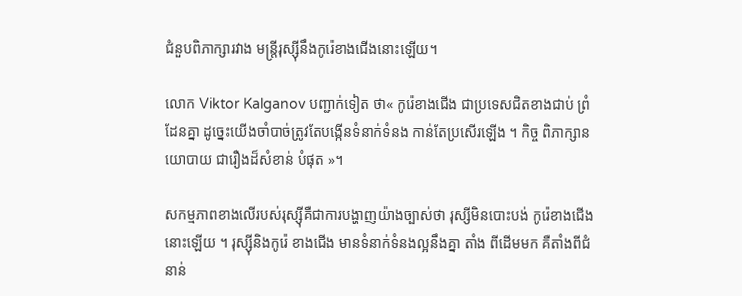ជំនួបពិភាក្សារវាង មន្ត្រីរុស្ស៊ីនឹងកូរ៉េខាងជើងនោះឡើយ។

លោក Viktor Kalganov បញ្ជាក់ទៀត ថា« កូរ៉េខាងជើង ជាប្រទេសជិតខាងជាប់ ព្រំដែនគ្នា ដូច្នេះយើងចាំបាច់ត្រូវតែបង្កើនទំនាក់ទំនង កាន់តែប្រសើរឡើង ។ កិច្ច ពិភាក្សានយោបាយ ជារឿងដ៏សំខាន់ បំផុត »។

សកម្មភាពខាងលើរបស់រុស្ស៊ីគឺជាការបង្ហាញយ៉ាងច្បាស់ថា រុស្សីមិនបោះបង់ កូរ៉េខាងជើងនោះឡើយ ។ រុស្ស៊ីនិងកូរ៉េ ខាងជើង មានទំនាក់ទំនងល្អនឹងគ្នា តាំង ពីដើមមក គឺតាំងពីជំនាន់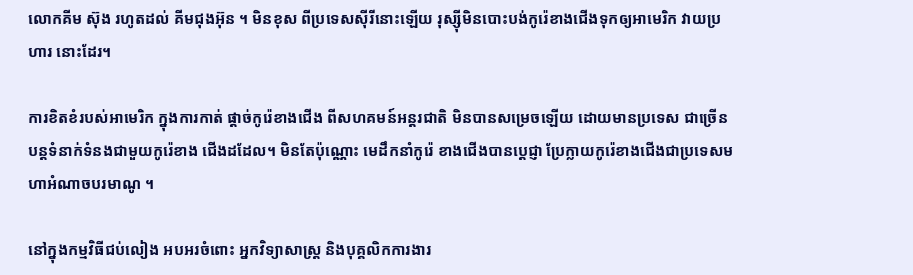លោកគីម ស៊ុង រហូតដល់ គីមជុងអ៊ុន ។ មិនខុស ពីប្រទេសស៊ីរីនោះឡើយ រុស្ស៊ីមិនបោះបង់កូរ៉េខាងជើងទុកឲ្យអាមេរិក វាយប្រហារ នោះដែរ។

ការខិតខំរបស់អាមេរិក ក្នុងការកាត់ ផ្តាច់កូរ៉េខាងជើង ពីសហគមន៍អន្តរជាតិ មិនបានសម្រេចឡើយ ដោយមានប្រទេស ជាច្រើន បន្តទំនាក់ទំនងជាមួយកូរ៉េខាង ជើងដដែល។ មិនតែប៉ុណ្ណោះ មេដឹកនាំកូរ៉េ ខាងជើងបានប្តេជ្ញា ប្រែក្លាយកូរ៉េខាងជើងជាប្រទេសមហាអំណាចបរមាណូ ។

នៅក្នុងកម្មវិធីជប់លៀង អបអរចំពោះ អ្នកវិទ្យាសាស្ត្រ និងបុគ្គលិកការងារ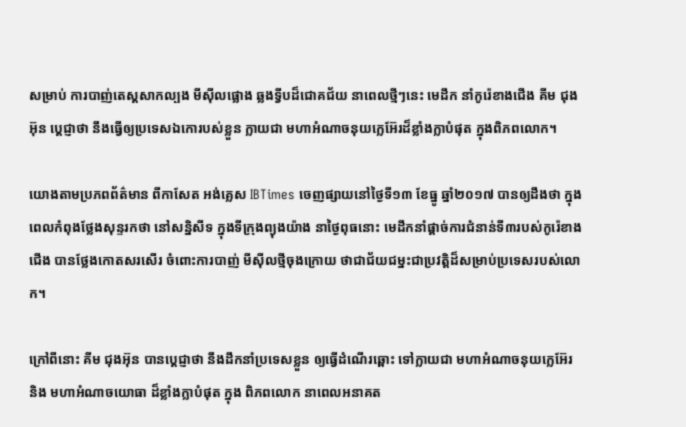សម្រាប់ ការបាញ់តេស្តសាកល្បង មីស៊ីលផ្លោង ឆ្លងទ្វីបដ៏ជោគជ័យ នាពេលថ្មីៗនេះ មេដឹក នាំកូរ៉េខាងជើង គីម ជុងអ៊ុន ប្តេជ្ញាថា នឹងធ្វើឲ្យប្រទេសឯកោរបស់ខ្លួន ក្លាយជា មហាអំណាចនុយក្លេអ៊ែរដ៏ខ្លាំងក្លាបំផុត ក្នុងពិភពលោក។

យោងតាមប្រភពព័ត៌មាន ពីកាសែត អង់គ្លេស IBTimes ចេញផ្សាយនៅថ្ងៃទី១៣ ខែធ្នូ ឆ្នាំ២០១៧ បានឲ្យដឹងថា ក្នុង ពេលកំពុងថ្លែងសុន្ទរកថា នៅសនិ្នសីទ ក្នុងទីក្រុងព្យុងយ៉ាង នាថ្ងៃពុធនោះ មេដឹកនាំផ្ដាច់ការជំនាន់ទី៣របស់កូរ៉េខាងជើង បានថ្លែងកោតសរសើរ ចំពោះការបាញ់ មីស៊ីលថ្មីចុងក្រោយ ថាជាជ័យជម្នះជាប្រវត្តិដ៏សម្រាប់ប្រទេសរបស់លោក។

ក្រៅពីនោះ គីម ជុងអ៊ុន បានប្តេជ្ញាថា នឹងដឹកនាំប្រទេសខ្លួន ឲ្យធ្វើដំណើរឆ្ពោះ ទៅក្លាយជា មហាអំណាចនុយក្លេអ៊ែរ និង មហាអំណាចយោធា ដ៏ខ្លាំងក្លាបំផុត ក្នុង ពិភពលោក នាពេលអនាគត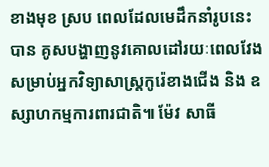ខាងមុខ ស្រប ពេលដែលមេដឹកនាំរូបនេះ បាន គូសបង្ហាញនូវគោលដៅរយៈពេលវែង សម្រាប់អ្នកវិទ្យាសាស្ត្រកូរ៉េខាងជើង និង ឧស្សាហកម្មការពារជាតិ៕ ម៉ែវ សាធី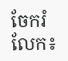ចែករំលែក៖